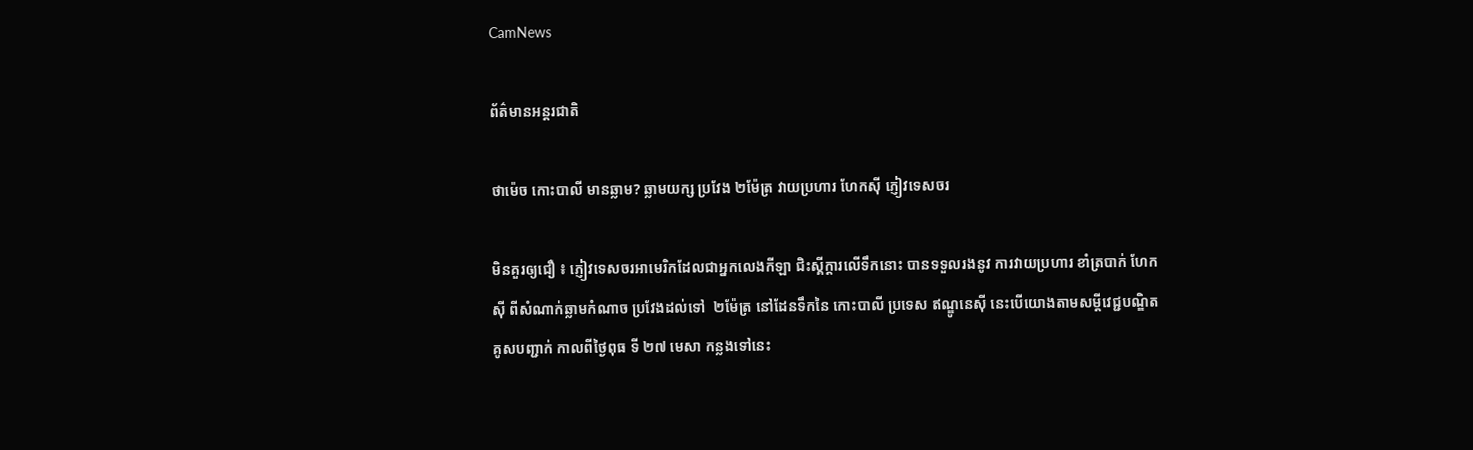CamNews

ព័ត៌មានអន្តរជាតិ

ថាម៉េច កោះបាលី មានឆ្លាម? ឆ្លាមយក្ស ប្រវែង ២ម៉ែត្រ វាយប្រហារ ហែកស៊ី ភ្ញៀវទេសចរ

មិនគួរឲ្យជឿ ៖ ភ្ញៀវទេសចរអាមេរិកដែលជាអ្នកលេងកីឡា ជិះស្គីក្តារលើទឹកនោះ បានទទួលរងនូវ ការវាយប្រហារ ខាំត្របាក់ ហែកស៊ី ពីសំណាក់ឆ្លាមកំណាច ប្រវែងដល់ទៅ  ២ម៉ែត្រ នៅដែនទឹកនៃ កោះបាលី ប្រទេស ឥណ្ឌូនេស៊ី នេះបើយោងតាមសម្តីវេជ្ជបណ្ឌិត គូសបញ្ជាក់ កាលពីថ្ងៃពុធ ទី ២៧ មេសា កន្លងទៅនេះ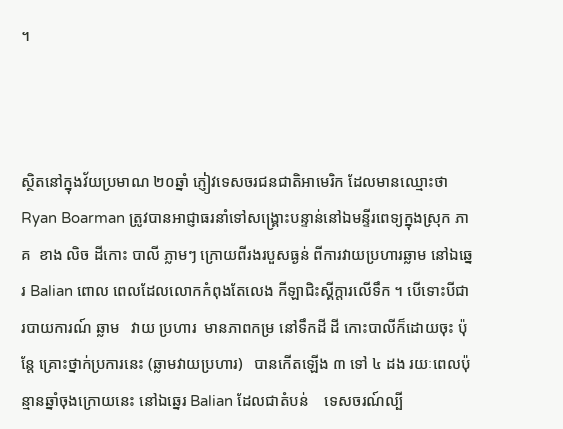។



ស្ថិតនៅក្នុងវ័យប្រមាណ ២០ឆ្នាំ ភ្ញៀវទេសចរជនជាតិអាមេរិក ដែលមានឈ្មោះថា Ryan Boarman ត្រូវបានអាជ្ញាធរនាំទៅសង្គ្រោះបន្ទាន់នៅឯមន្ទីរពេទ្យក្នុងស្រុក ភាគ  ខាង លិច ដីកោះ បាលី ភ្លាមៗ ក្រោយពីរងរបួសធ្ងន់ ពីការវាយប្រហារឆ្លាម នៅឯឆ្នេរ Balian ពោល ពេលដែលលោកកំពុងតែលេង កីឡាជិះស្គីក្តារលើទឹក ។ បើទោះបីជា របាយការណ៍ ឆ្លាម   វាយ ប្រហារ  មានភាពកម្រ នៅទឹកដី ដី កោះបាលីក៏ដោយចុះ ប៉ុន្តែ គ្រោះថ្នាក់ប្រការនេះ (ឆ្លាមវាយប្រហារ)   បានកើតឡើង ៣ ទៅ ៤ ដង រយៈពេលប៉ុន្មានឆ្នាំចុងក្រោយនេះ នៅឯឆ្នេរ Balian ដែលជាតំបន់    ទេសចរណ៍ល្បី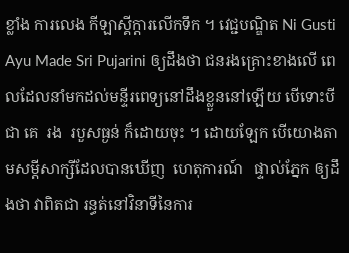ខ្លាំង ការលេង កីឡាស្គីក្តារលើកទឹក ។ វេជ្ជបណ្ឌិត Ni Gusti Ayu Made Sri Pujarini ឲ្យដឹងថា ជនរងគ្រោះខាងលើ ពេលដែលនាំមកដល់មន្ទីរពេទ្យនៅដឹងខ្លួននៅឡើយ បើទោះបីជា គេ  រង  របួសធ្ងន់ ក៏ដោយចុះ ។ ដោយឡែក បើយោងតាមសម្តីសាក្សីដែលបានឃើញ  ហេតុការណ៍   ផ្ទាល់ភ្នែក ឲ្យដឹងថា វាពិតជា រន្ធត់នៅវិនាទីនៃការ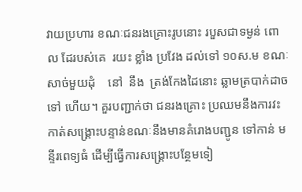វាយប្រហារ ខណៈជនរងគ្រោះរូបនោះ របួសជាទម្ងន់ ពោល ដែរបស់គេ  រយះ ខ្លាំង ប្រវែង ដល់ទៅ ១០ស.ម ខណៈសាច់មួយដុំ    នៅ  នឹង  ត្រង់កែងដៃនោះ ឆ្លាមត្របាក់ដាចទៅ ហើយ។ គួរបញ្ជាក់ថា ជនរងគ្រោះ ប្រឈមនឹងការវះកាត់សង្គ្រោះបន្ទាន់ខណៈនឹងមានគំរោងបញ្ជូន ទៅកាន់ មន្ទីរពេទ្យធំ ដើម្បីធ្វើការសង្គ្រោះបន្ថែមទៀ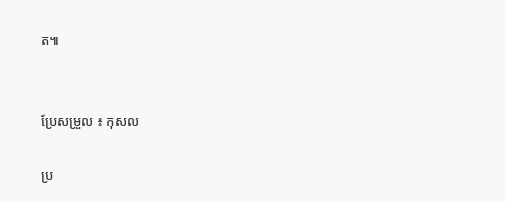ត៕


ប្រែសម្រួល ៖ កុសល

ប្រ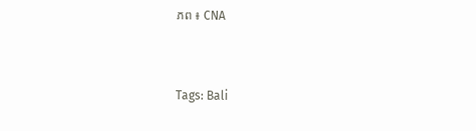ភព ៖ CNA


Tags: Bali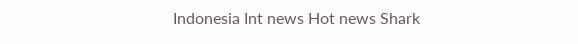Indonesia Int news Hot news Shark